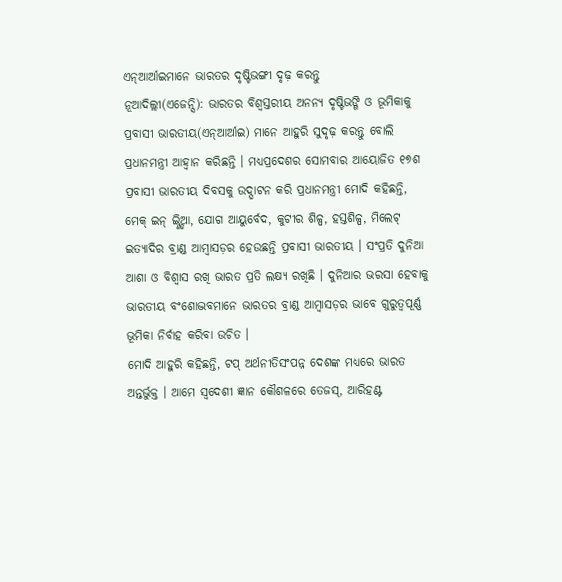ଏନ୍ଆର୍ଆଇମାନେ ଭାରତର ଦୃଷ୍ଟିଭଙ୍ଗୀ ଦୃଢ଼ କରନ୍ତୁ
ନୂଆଦିଲ୍ଲୀ(ଏଜେନ୍ସି): ଭାରତର ବିଶ୍ୱସ୍ତରୀୟ ଅନନ୍ୟ ଦୃଷ୍ଟିଭଙ୍ଗି ଓ ଭୂମିକାକୁ ପ୍ରବାସୀ ଭାରତୀୟ(ଏନ୍ଆର୍ଆଇ) ମାନେ ଆହୁରି ସୁଦୃଢ଼ କରନ୍ତୁ ବୋଲି ପ୍ରଧାନମନ୍ତ୍ରୀ ଆହ୍ୱାନ କରିଛନ୍ତି । ମଧ୍ୟପ୍ରଦେଶର ସୋମବାର ଆୟୋଜିତ ୧୭ଶ ପ୍ରବାସୀ ଭାରତୀୟ ଦିବସକୁ ଉଦ୍ଘାଟନ କରି ପ୍ରଧାନମନ୍ତ୍ରୀ ମୋଦି କହିଛନ୍ତି, ମେକ୍ ଇନ୍ ଇ୍ଣ୍ଡିଆ, ଯୋଗ ଆୟୁର୍ବେଦ, କୁଟୀର ଶିଳ୍ପ, ହସ୍ତଶିଳ୍ପ, ମିଲେଟ୍ ଇତ୍ୟାଦିର ବ୍ରାଣ୍ଡ ଆମ୍ବାସଡ଼ର ହେଉଛନ୍ତି ପ୍ରବାସୀ ଭାରତୀୟ । ସଂପ୍ରତି ଦୁନିଆ ଆଶା ଓ ବିଶ୍ୱାସ ରଖି ଭାରତ ପ୍ରତି ଲକ୍ଷ୍ୟ ରଖିଛି । ଦୁନିଆର ଭରସା ହେବାକୁ ଭାରତୀୟ ବଂଶୋଦ୍ଭବମାନେ ଭାରତର ବ୍ରାଣ୍ଡ ଆମ୍ବାସଡ଼ର ଭାବେ ଗୁରୁତ୍ୱପୂର୍ଣ୍ଣ ଭୂମିକା ନିର୍ବାହ କରିବା ଉଚିତ ।
ମୋଦି ଆହୁରି କହିଛନ୍ତି, ଟପ୍ ଅର୍ଥନୀତିସଂପନ୍ନ ଦେଶଙ୍କ ମଧ୍ୟରେ ଭାରତ ଅନ୍ତର୍ଭୁକ୍ତ । ଆମେ ସ୍ୱଦେଶୀ ଜ୍ଞାନ କୌଶଳରେ ତେଜସ୍, ଆରିହଣ୍ଟ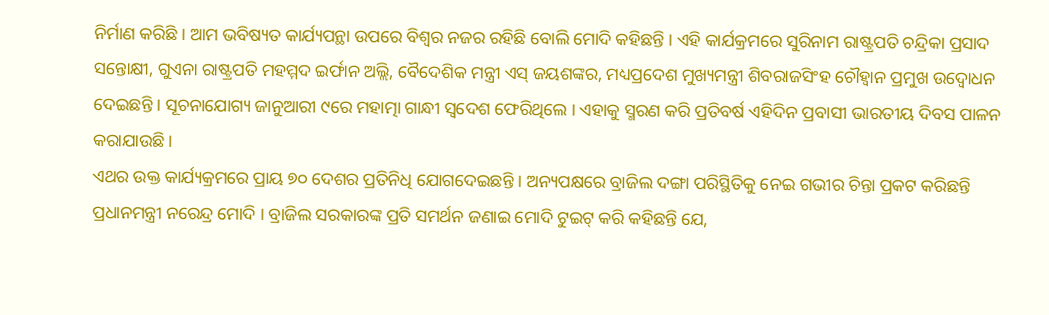ନିର୍ମାଣ କରିଛି । ଆମ ଭବିଷ୍ୟତ କାର୍ଯ୍ୟପନ୍ଥା ଉପରେ ବିଶ୍ୱର ନଜର ରହିଛି ବୋଲି ମୋଦି କହିଛନ୍ତି । ଏହି କାର୍ଯକ୍ରମରେ ସୁରିନାମ ରାଷ୍ଟ୍ରପତି ଚନ୍ଦ୍ରିକା ପ୍ରସାଦ ସନ୍ତୋକ୍ଷୀ, ଗୁଏନା ରାଷ୍ଟ୍ରପତି ମହମ୍ମଦ ଇର୍ଫାନ ଅଲ୍ଲି, ବୈଦେଶିକ ମନ୍ତ୍ରୀ ଏସ୍ ଜୟଶଙ୍କର, ମଧ୍ୟପ୍ରଦେଶ ମୁଖ୍ୟମନ୍ତ୍ରୀ ଶିବରାଜସିଂହ ଚୌହ୍ୱାନ ପ୍ରମୁଖ ଉଦ୍ବୋଧନ ଦେଇଛନ୍ତି । ସୂଚନାଯୋଗ୍ୟ ଜାନୁଆରୀ ୯ରେ ମହାତ୍ମା ଗାନ୍ଧୀ ସ୍ୱଦେଶ ଫେରିଥିଲେ । ଏହାକୁ ସ୍ମରଣ କରି ପ୍ରତିବର୍ଷ ଏହିଦିନ ପ୍ରବାସୀ ଭାରତୀୟ ଦିବସ ପାଳନ କରାଯାଉଛି ।
ଏଥର ଉକ୍ତ କାର୍ଯ୍ୟକ୍ରମରେ ପ୍ରାୟ ୭୦ ଦେଶର ପ୍ରତିନିଧି ଯୋଗଦେଇଛନ୍ତି । ଅନ୍ୟପକ୍ଷରେ ବ୍ରାଜିଲ ଦଙ୍ଗା ପରିସ୍ଥିତିକୁ ନେଇ ଗଭୀର ଚିନ୍ତା ପ୍ରକଟ କରିଛନ୍ତି ପ୍ରଧାନମନ୍ତ୍ରୀ ନରେନ୍ଦ୍ର ମୋଦି । ବ୍ରାଜିଲ ସରକାରଙ୍କ ପ୍ରତି ସମର୍ଥନ ଜଣାଇ ମୋଦି ଟୁଇଟ୍ କରି କହିଛନ୍ତି ଯେ,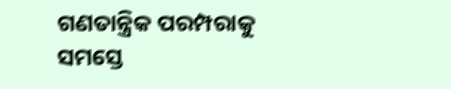ଗଣତାନ୍ତ୍ରିକ ପରମ୍ପରାକୁ ସମସ୍ତେ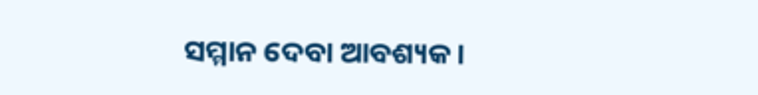ସମ୍ମାନ ଦେବା ଆବଶ୍ୟକ ।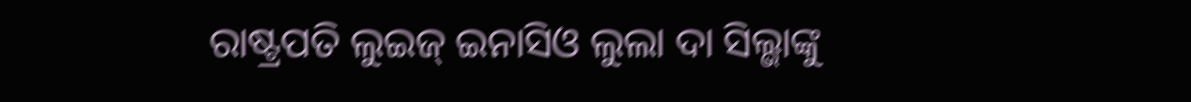ରାଷ୍ଟ୍ରପତି ଲୁଇଜ୍ ଇନାସିଓ ଲୁଲା ଦା ସିଲ୍ଭାଙ୍କୁ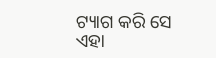ଟ୍ୟାଗ କରି ସେ ଏହା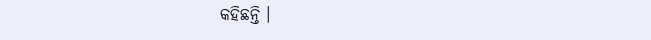କହିଛନ୍ତି ।